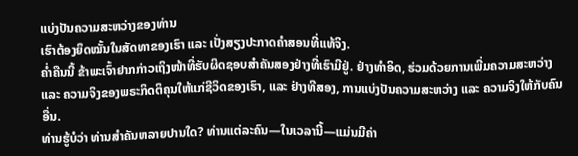ແບ່ງປັນຄວາມສະຫວ່າງຂອງທ່ານ
ເຮົາຕ້ອງຍຶດໝັ້ນໃນສັດທາຂອງເຮົາ ແລະ ເປັ່ງສຽງປະກາດຄຳສອນທີ່ແທ້ຈິງ.
ຄ່ຳຄືນນີ້ ຂ້າພະເຈົ້າຢາກກ່າວເຖິງໜ້າທີ່ຮັບຜິດຊອບສຳຄັນສອງຢ່າງທີ່ເຮົາມີຢູ່. ຢ່າງທຳອິດ, ຮ່ວມດ້ວຍການເພີ່ມຄວາມສະຫວ່າງ ແລະ ຄວາມຈິງຂອງພຣະກິດຕິຄຸນໃຫ້ແກ່ຊີວິດຂອງເຮົາ, ແລະ ຢ່າງທີສອງ, ການແບ່ງປັນຄວາມສະຫວ່າງ ແລະ ຄວາມຈິງໃຫ້ກັບຄົນອື່ນ.
ທ່ານຮູ້ບໍວ່າ ທ່ານສຳຄັນຫລາຍປານໃດ? ທ່ານແຕ່ລະຄົນ—ໃນເວລານີ້—ແມ່ນມີຄ່າ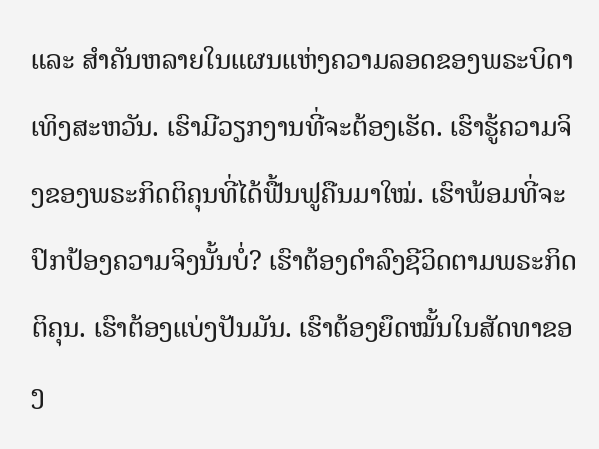ແລະ ສຳຄັນຫລາຍໃນແຜນແຫ່ງຄວາມລອດຂອງພຣະບິດາເທິງສະຫວັນ. ເຮົາມີວຽກງານທີ່ຈະຕ້ອງເຮັດ. ເຮົາຮູ້ຄວາມຈິງຂອງພຣະກິດຕິຄຸນທີ່ໄດ້ຟື້ນຟູຄືນມາໃໝ່. ເຮົາພ້ອມທີ່ຈະປົກປ້ອງຄວາມຈິງນັ້ນບໍ່? ເຮົາຕ້ອງດຳລົງຊີວິດຕາມພຣະກິດຕິຄຸນ. ເຮົາຕ້ອງແບ່ງປັນມັນ. ເຮົາຕ້ອງຍຶດໝັ້ນໃນສັດທາຂອງ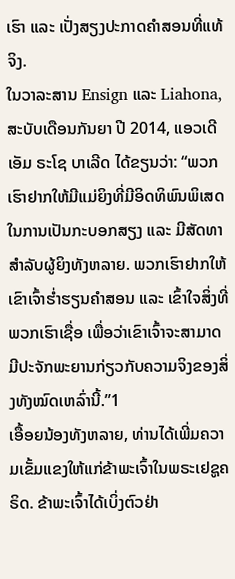ເຮົາ ແລະ ເປັ່ງສຽງປະກາດຄຳສອນທີ່ແທ້ຈິງ.
ໃນວາລະສານ Ensign ແລະ Liahona, ສະບັບເດືອນກັນຍາ ປີ 2014, ແອວເດີ ເອັມ ຣະໂຊ ບາເລີດ ໄດ້ຂຽນວ່າ: “ພວກເຮົາຢາກໃຫ້ມີແມ່ຍິງທີ່ມີອິດທິພົນພິເສດໃນການເປັນກະບອກສຽງ ແລະ ມີສັດທາສຳລັບຜູ້ຍິງທັງຫລາຍ. ພວກເຮົາຢາກໃຫ້ເຂົາເຈົ້າຮ່ຳຮຽນຄຳສອນ ແລະ ເຂົ້າໃຈສິ່ງທີ່ພວກເຮົາເຊື່ອ ເພື່ອວ່າເຂົາເຈົ້າຈະສາມາດມີປະຈັກພະຍານກ່ຽວກັບຄວາມຈິງຂອງສິ່ງທັງໝົດເຫລົ່ານີ້.”1
ເອື້ອຍນ້ອງທັງຫລາຍ, ທ່ານໄດ້ເພີ່ມຄວາມເຂັ້ມແຂງໃຫ້ແກ່ຂ້າພະເຈົ້າໃນພຣະເຢຊູຄຣິດ. ຂ້າພະເຈົ້າໄດ້ເບິ່ງຕົວຢ່າ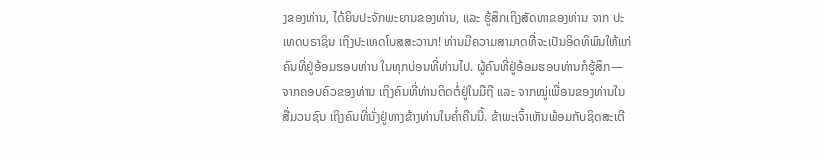ງຂອງທ່ານ, ໄດ້ຍິນປະຈັກພະຍານຂອງທ່ານ, ແລະ ຮູ້ສຶກເຖິງສັດທາຂອງທ່ານ ຈາກ ປະເທດບຣາຊິນ ເຖິງປະເທດໂບສສະວານາ! ທ່ານມີຄວາມສາມາດທີ່ຈະເປັນອິດທິພົນໃຫ້ແກ່ຄົນທີ່ຢູ່ອ້ອມຮອບທ່ານ ໃນທຸກບ່ອນທີ່ທ່ານໄປ. ຜູ້ຄົນທີ່ຢູ່ອ້ອມຮອບທ່ານກໍຮູ້ສຶກ—ຈາກຄອບຄົວຂອງທ່ານ ເຖິງຄົນທີ່ທ່ານຕິດຕໍ່ຢູ່ໃນມືຖື ແລະ ຈາກໝູ່ເພື່ອນຂອງທ່ານໃນສື່ມວນຊົນ ເຖິງຄົນທີ່ນັ່ງຢູ່ທາງຂ້າງທ່ານໃນຄ່ຳຄືນນີ້. ຂ້າພະເຈົ້າເຫັນພ້ອມກັບຊິດສະເຕີ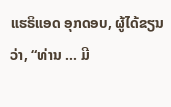ແຮຣິແອດ ອຸກດອບ, ຜູ້ໄດ້ຂຽນວ່າ, “ທ່ານ … ມີ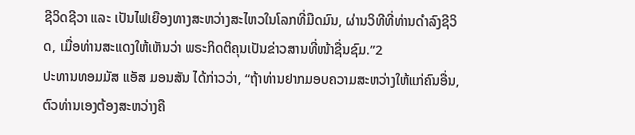ຊີວິດຊີວາ ແລະ ເປັນໄຟເຍືອງທາງສະຫວ່າງສະໄຫວໃນໂລກທີ່ມືດມົນ, ຜ່ານວິທີທີ່ທ່ານດຳລົງຊີວິດ, ເມື່ອທ່ານສະແດງໃຫ້ເຫັນວ່າ ພຣະກິດຕິຄຸນເປັນຂ່າວສານທີ່ໜ້າຊື່ນຊົມ.”2
ປະທານທອມມັສ ແອັສ ມອນສັນ ໄດ້ກ່າວວ່າ, “ຖ້າທ່ານຢາກມອບຄວາມສະຫວ່າງໃຫ້ແກ່ຄົນອື່ນ, ຕົວທ່ານເອງຕ້ອງສະຫວ່າງຄື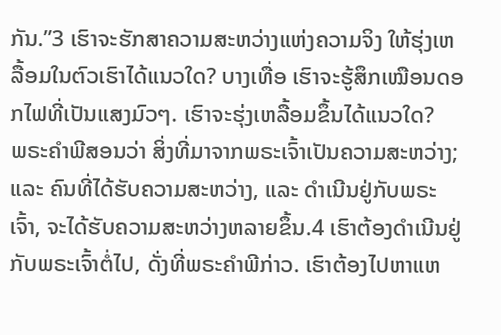ກັນ.”3 ເຮົາຈະຮັກສາຄວາມສະຫວ່າງແຫ່ງຄວາມຈິງ ໃຫ້ຮຸ່ງເຫລື້ອມໃນຕົວເຮົາໄດ້ແນວໃດ? ບາງເທື່ອ ເຮົາຈະຮູ້ສຶກເໝືອນດອກໄຟທີ່ເປັນແສງມົວໆ. ເຮົາຈະຮຸ່ງເຫລື້ອມຂຶ້ນໄດ້ແນວໃດ?
ພຣະຄຳພີສອນວ່າ ສິ່ງທີ່ມາຈາກພຣະເຈົ້າເປັນຄວາມສະຫວ່າງ; ແລະ ຄົນທີ່ໄດ້ຮັບຄວາມສະຫວ່າງ, ແລະ ດຳເນີນຢູ່ກັບພຣະເຈົ້າ, ຈະໄດ້ຮັບຄວາມສະຫວ່າງຫລາຍຂຶ້ນ.4 ເຮົາຕ້ອງດຳເນີນຢູ່ກັບພຣະເຈົ້າຕໍ່ໄປ, ດັ່ງທີ່ພຣະຄຳພີກ່າວ. ເຮົາຕ້ອງໄປຫາແຫ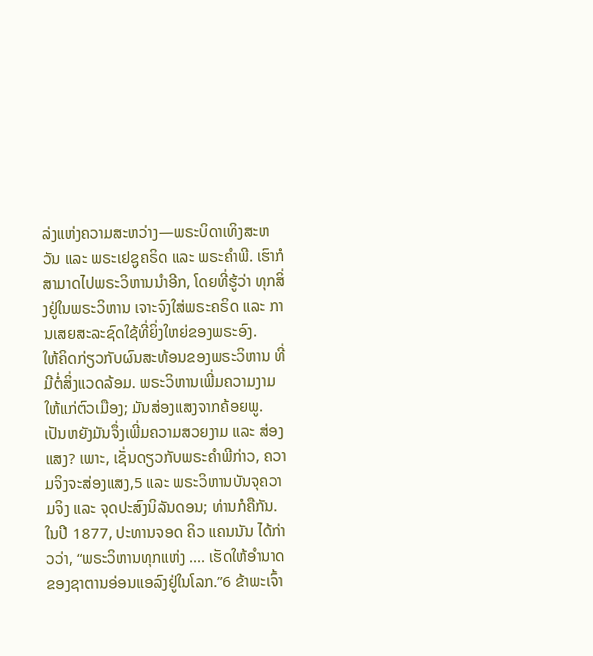ລ່ງແຫ່ງຄວາມສະຫວ່າງ—ພຣະບິດາເທິງສະຫວັນ ແລະ ພຣະເຢຊູຄຣິດ ແລະ ພຣະຄຳພີ. ເຮົາກໍສາມາດໄປພຣະວິຫານນຳອີກ, ໂດຍທີ່ຮູ້ວ່າ ທຸກສິ່ງຢູ່ໃນພຣະວິຫານ ເຈາະຈົງໃສ່ພຣະຄຣິດ ແລະ ການເສຍສະລະຊົດໃຊ້ທີ່ຍິ່ງໃຫຍ່ຂອງພຣະອົງ.
ໃຫ້ຄິດກ່ຽວກັບຜົນສະທ້ອນຂອງພຣະວິຫານ ທີ່ມີຕໍ່ສິ່ງແວດລ້ອມ. ພຣະວິຫານເພີ່ມຄວາມງາມໃຫ້ແກ່ຕົວເມືອງ; ມັນສ່ອງແສງຈາກຄ້ອຍພູ. ເປັນຫຍັງມັນຈຶ່ງເພີ່ມຄວາມສວຍງາມ ແລະ ສ່ອງແສງ? ເພາະ, ເຊັ່ນດຽວກັບພຣະຄຳພີກ່າວ, ຄວາມຈິງຈະສ່ອງແສງ,5 ແລະ ພຣະວິຫານບັນຈຸຄວາມຈິງ ແລະ ຈຸດປະສົງນິລັນດອນ; ທ່ານກໍຄືກັນ.
ໃນປີ 1877, ປະທານຈອດ ຄິວ ແຄນນັນ ໄດ້ກ່າວວ່າ, “ພຣະວິຫານທຸກແຫ່ງ .... ເຮັດໃຫ້ອຳນາດຂອງຊາຕານອ່ອນແອລົງຢູ່ໃນໂລກ.”6 ຂ້າພະເຈົ້າ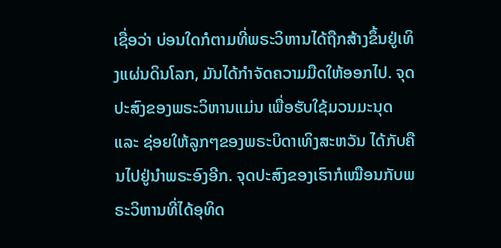ເຊື່ອວ່າ ບ່ອນໃດກໍຕາມທີ່ພຣະວິຫານໄດ້ຖືກສ້າງຂຶ້ນຢູ່ເທິງແຜ່ນດິນໂລກ, ມັນໄດ້ກຳຈັດຄວາມມືດໃຫ້ອອກໄປ. ຈຸດປະສົງຂອງພຣະວິຫານແມ່ນ ເພື່ອຮັບໃຊ້ມວນມະນຸດ ແລະ ຊ່ອຍໃຫ້ລູກໆຂອງພຣະບິດາເທິງສະຫວັນ ໄດ້ກັບຄືນໄປຢູ່ນຳພຣະອົງອີກ. ຈຸດປະສົງຂອງເຮົາກໍເໝືອນກັບພຣະວິຫານທີ່ໄດ້ອຸທິດ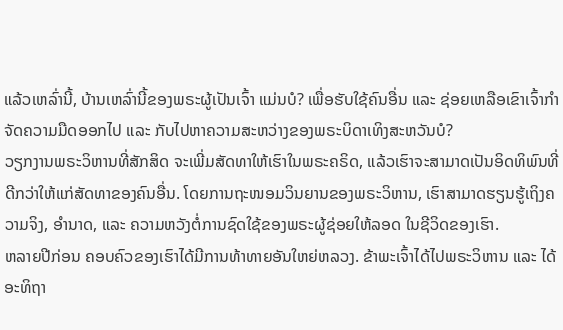ແລ້ວເຫລົ່ານີ້, ບ້ານເຫລົ່ານີ້ຂອງພຣະຜູ້ເປັນເຈົ້າ ແມ່ນບໍ? ເພື່ອຮັບໃຊ້ຄົນອື່ນ ແລະ ຊ່ອຍເຫລືອເຂົາເຈົ້າກຳຈັດຄວາມມືດອອກໄປ ແລະ ກັບໄປຫາຄວາມສະຫວ່າງຂອງພຣະບິດາເທິງສະຫວັນບໍ?
ວຽກງານພຣະວິຫານທີ່ສັກສິດ ຈະເພີ່ມສັດທາໃຫ້ເຮົາໃນພຣະຄຣິດ, ແລ້ວເຮົາຈະສາມາດເປັນອິດທິພົນທີ່ດີກວ່າໃຫ້ແກ່ສັດທາຂອງຄົນອື່ນ. ໂດຍການຖະໜອມວິນຍານຂອງພຣະວິຫານ, ເຮົາສາມາດຮຽນຮູ້ເຖິງຄວາມຈິງ, ອຳນາດ, ແລະ ຄວາມຫວັງຕໍ່ການຊົດໃຊ້ຂອງພຣະຜູ້ຊ່ອຍໃຫ້ລອດ ໃນຊີວິດຂອງເຮົາ.
ຫລາຍປີກ່ອນ ຄອບຄົວຂອງເຮົາໄດ້ມີການທ້າທາຍອັນໃຫຍ່ຫລວງ. ຂ້າພະເຈົ້າໄດ້ໄປພຣະວິຫານ ແລະ ໄດ້ອະທິຖາ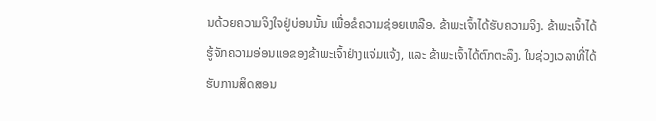ນດ້ວຍຄວາມຈິງໃຈຢູ່ບ່ອນນັ້ນ ເພື່ອຂໍຄວາມຊ່ອຍເຫລືອ. ຂ້າພະເຈົ້າໄດ້ຮັບຄວາມຈິງ. ຂ້າພະເຈົ້າໄດ້ຮູ້ຈັກຄວາມອ່ອນແອຂອງຂ້າພະເຈົ້າຢ່າງແຈ່ມແຈ້ງ, ແລະ ຂ້າພະເຈົ້າໄດ້ຕົກຕະລຶງ. ໃນຊ່ວງເວລາທີ່ໄດ້ຮັບການສິດສອນ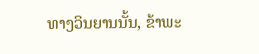ທາງວິນຍານນັ້ນ, ຂ້າພະ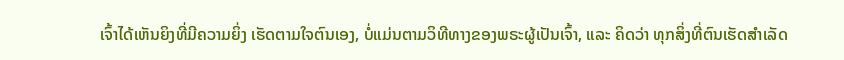ເຈົ້າໄດ້ເຫັນຍິງທີ່ມີຄວາມຍິ່ງ ເຮັດຕາມໃຈຕົນເອງ, ບໍ່ແມ່ນຕາມວິທີທາງຂອງພຣະຜູ້ເປັນເຈົ້າ, ແລະ ຄິດວ່າ ທຸກສິ່ງທີ່ຕົນເຮັດສຳເລັດ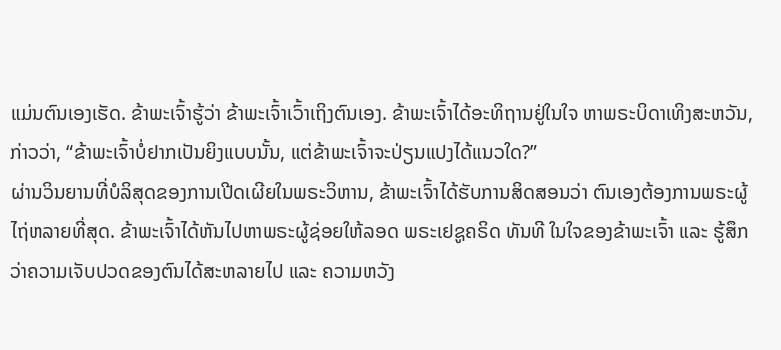ແມ່ນຕົນເອງເຮັດ. ຂ້າພະເຈົ້າຮູ້ວ່າ ຂ້າພະເຈົ້າເວົ້າເຖິງຕົນເອງ. ຂ້າພະເຈົ້າໄດ້ອະທິຖານຢູ່ໃນໃຈ ຫາພຣະບິດາເທິງສະຫວັນ, ກ່າວວ່າ, “ຂ້າພະເຈົ້າບໍ່ຢາກເປັນຍິງແບບນັ້ນ, ແຕ່ຂ້າພະເຈົ້າຈະປ່ຽນແປງໄດ້ແນວໃດ?”
ຜ່ານວິນຍານທີ່ບໍລິສຸດຂອງການເປີດເຜີຍໃນພຣະວິຫານ, ຂ້າພະເຈົ້າໄດ້ຮັບການສິດສອນວ່າ ຕົນເອງຕ້ອງການພຣະຜູ້ໄຖ່ຫລາຍທີ່ສຸດ. ຂ້າພະເຈົ້າໄດ້ຫັນໄປຫາພຣະຜູ້ຊ່ອຍໃຫ້ລອດ ພຣະເຢຊູຄຣິດ ທັນທີ ໃນໃຈຂອງຂ້າພະເຈົ້າ ແລະ ຮູ້ສຶກວ່າຄວາມເຈັບປວດຂອງຕົນໄດ້ສະຫລາຍໄປ ແລະ ຄວາມຫວັງ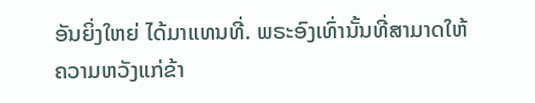ອັນຍິ່ງໃຫຍ່ ໄດ້ມາແທນທີ່. ພຣະອົງເທົ່ານັ້ນທີ່ສາມາດໃຫ້ຄວາມຫວັງແກ່ຂ້າ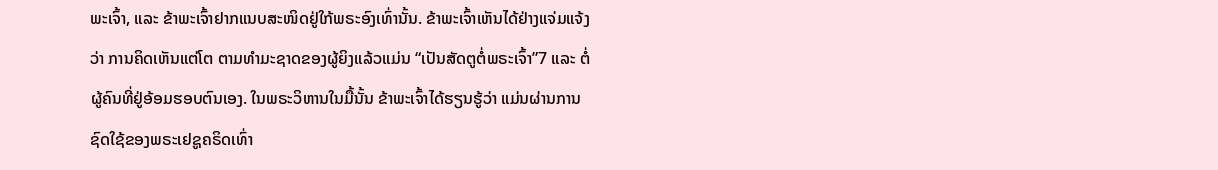ພະເຈົ້າ, ແລະ ຂ້າພະເຈົ້າຢາກແນບສະໜິດຢູ່ໃກ້ພຣະອົງເທົ່ານັ້ນ. ຂ້າພະເຈົ້າເຫັນໄດ້ຢ່າງແຈ່ມແຈ້ງວ່າ ການຄິດເຫັນແຕ່ໂຕ ຕາມທຳມະຊາດຂອງຜູ້ຍິງແລ້ວແມ່ນ “ເປັນສັດຕູຕໍ່ພຣະເຈົ້າ”7 ແລະ ຕໍ່ຜູ້ຄົນທີ່ຢູ່ອ້ອມຮອບຕົນເອງ. ໃນພຣະວິຫານໃນມື້ນັ້ນ ຂ້າພະເຈົ້າໄດ້ຮຽນຮູ້ວ່າ ແມ່ນຜ່ານການຊົດໃຊ້ຂອງພຣະເຢຊູຄຣິດເທົ່າ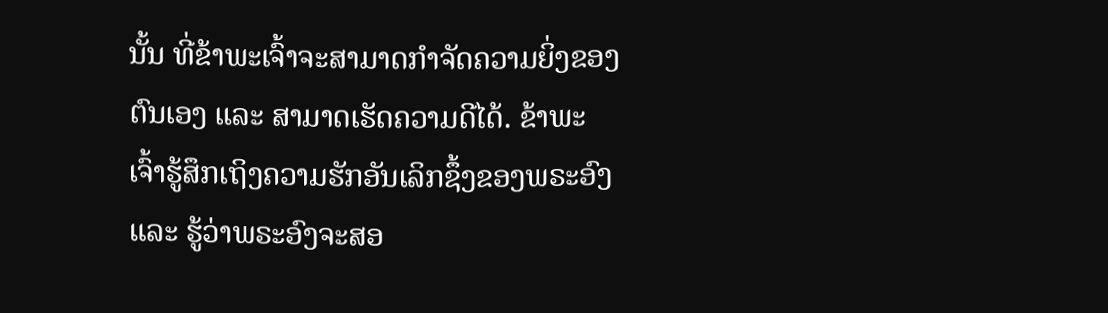ນັ້ນ ທີ່ຂ້າພະເຈົ້າຈະສາມາດກຳຈັດຄວາມຍິ່ງຂອງຕົນເອງ ແລະ ສາມາດເຮັດຄວາມດີໄດ້. ຂ້າພະເຈົ້າຮູ້ສຶກເຖິງຄວາມຮັກອັນເລິກຊຶ້ງຂອງພຣະອົງ ແລະ ຮູ້ວ່າພຣະອົງຈະສອ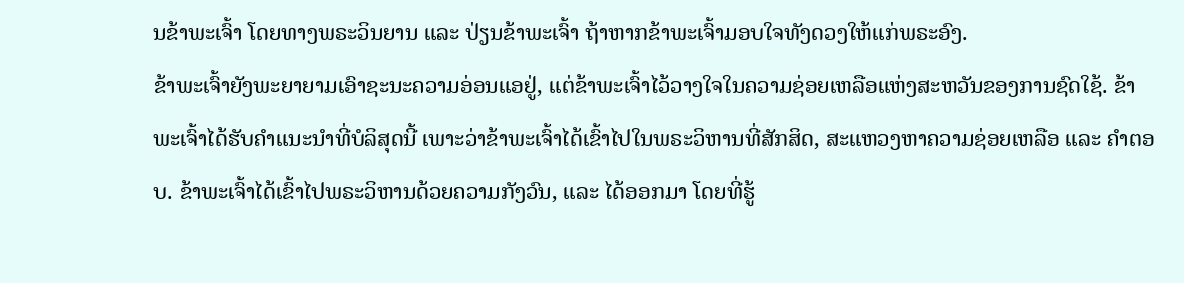ນຂ້າພະເຈົ້າ ໂດຍທາງພຣະວິນຍານ ແລະ ປ່ຽນຂ້າພະເຈົ້າ ຖ້າຫາກຂ້າພະເຈົ້າມອບໃຈທັງດວງໃຫ້ແກ່ພຣະອົງ.
ຂ້າພະເຈົ້າຍັງພະຍາຍາມເອົາຊະນະຄວາມອ່ອນແອຢູ່, ແຕ່ຂ້າພະເຈົ້າໄວ້ວາງໃຈໃນຄວາມຊ່ອຍເຫລືອແຫ່ງສະຫວັນຂອງການຊົດໃຊ້. ຂ້າພະເຈົ້າໄດ້ຮັບຄຳແນະນຳທີ່ບໍລິສຸດນີ້ ເພາະວ່າຂ້າພະເຈົ້າໄດ້ເຂົ້າໄປໃນພຣະວິຫານທີ່ສັກສິດ, ສະແຫວງຫາຄວາມຊ່ອຍເຫລືອ ແລະ ຄຳຕອບ. ຂ້າພະເຈົ້າໄດ້ເຂົ້າໄປພຣະວິຫານດ້ວຍຄວາມກັງວົນ, ແລະ ໄດ້ອອກມາ ໂດຍທີ່ຮູ້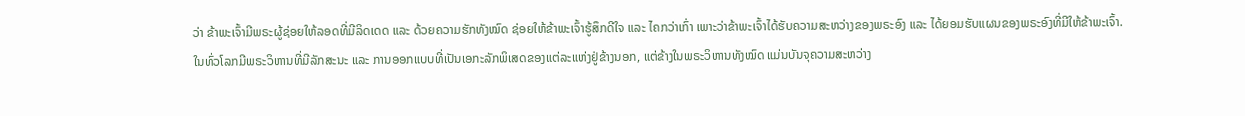ວ່າ ຂ້າພະເຈົ້າມີພຣະຜູ້ຊ່ອຍໃຫ້ລອດທີ່ມີລິດເດດ ແລະ ດ້ວຍຄວາມຮັກທັງໝົດ ຊ່ອຍໃຫ້ຂ້າພະເຈົ້າຮູ້ສຶກດີໃຈ ແລະ ໄຄກວ່າເກົ່າ ເພາະວ່າຂ້າພະເຈົ້າໄດ້ຮັບຄວາມສະຫວ່າງຂອງພຣະອົງ ແລະ ໄດ້ຍອມຮັບແຜນຂອງພຣະອົງທີ່ມີໃຫ້ຂ້າພະເຈົ້າ.
ໃນທົ່ວໂລກມີພຣະວິຫານທີ່ມີລັກສະນະ ແລະ ການອອກແບບທີ່ເປັນເອກະລັກພິເສດຂອງແຕ່ລະແຫ່ງຢູ່ຂ້າງນອກ, ແຕ່ຂ້າງໃນພຣະວິຫານທັງໝົດ ແມ່ນບັນຈຸຄວາມສະຫວ່າງ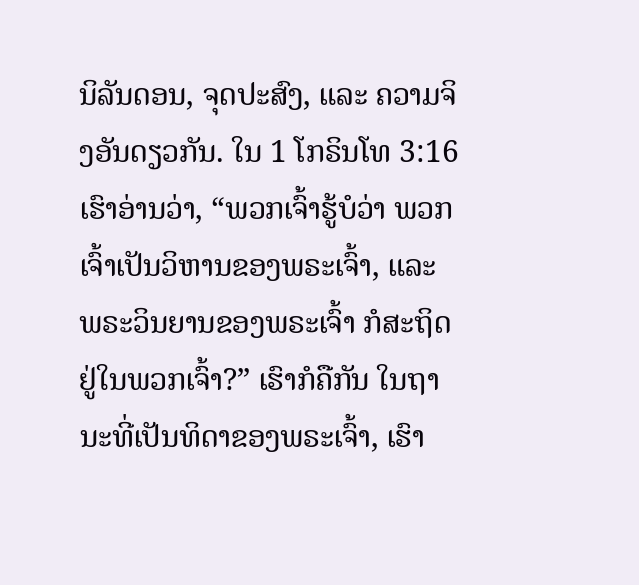ນິລັນດອນ, ຈຸດປະສົງ, ແລະ ຄວາມຈິງອັນດຽວກັນ. ໃນ 1 ໂກຣິນໂທ 3:16 ເຮົາອ່ານວ່າ, “ພວກເຈົ້າຮູ້ບໍວ່າ ພວກເຈົ້າເປັນວິຫານຂອງພຣະເຈົ້າ, ແລະ ພຣະວິນຍານຂອງພຣະເຈົ້າ ກໍສະຖິດຢູ່ໃນພວກເຈົ້າ?” ເຮົາກໍຄືກັນ ໃນຖານະທີ່ເປັນທິດາຂອງພຣະເຈົ້າ, ເຮົາ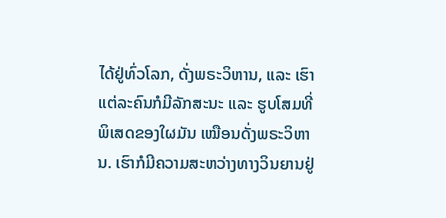ໄດ້ຢູ່ທົ່ວໂລກ, ດັ່ງພຣະວິຫານ, ແລະ ເຮົາແຕ່ລະຄົນກໍມີລັກສະນະ ແລະ ຮູບໂສມທີ່ພິເສດຂອງໃຜມັນ ເໝືອນດັ່ງພຣະວິຫານ. ເຮົາກໍມີຄວາມສະຫວ່າງທາງວິນຍານຢູ່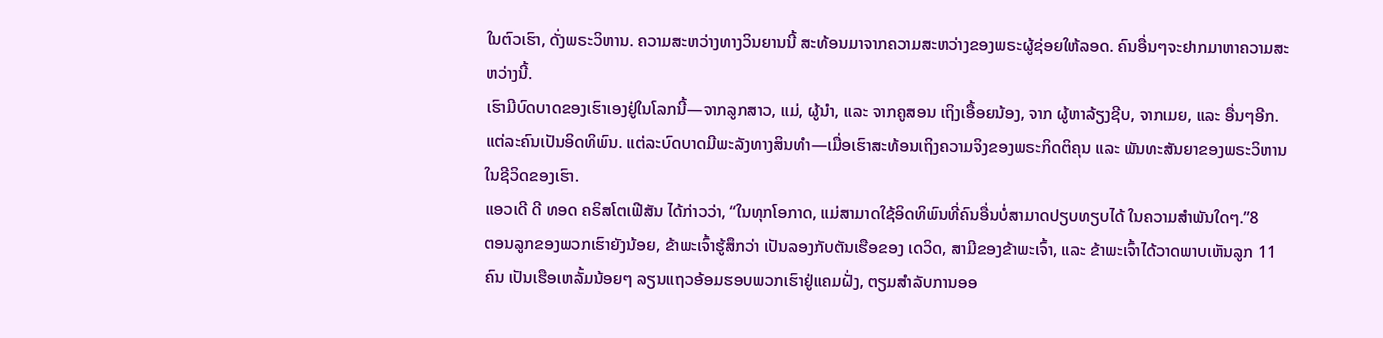ໃນຕົວເຮົາ, ດັ່ງພຣະວິຫານ. ຄວາມສະຫວ່າງທາງວິນຍານນີ້ ສະທ້ອນມາຈາກຄວາມສະຫວ່າງຂອງພຣະຜູ້ຊ່ອຍໃຫ້ລອດ. ຄົນອື່ນໆຈະຢາກມາຫາຄວາມສະຫວ່າງນີ້.
ເຮົາມີບົດບາດຂອງເຮົາເອງຢູ່ໃນໂລກນີ້—ຈາກລູກສາວ, ແມ່, ຜູ້ນຳ, ແລະ ຈາກຄູສອນ ເຖິງເອື້ອຍນ້ອງ, ຈາກ ຜູ້ຫາລ້ຽງຊີບ, ຈາກເມຍ, ແລະ ອື່ນໆອີກ. ແຕ່ລະຄົນເປັນອິດທິພົນ. ແຕ່ລະບົດບາດມີພະລັງທາງສິນທຳ—ເມື່ອເຮົາສະທ້ອນເຖິງຄວາມຈິງຂອງພຣະກິດຕິຄຸນ ແລະ ພັນທະສັນຍາຂອງພຣະວິຫານ ໃນຊີວິດຂອງເຮົາ.
ແອວເດີ ດີ ທອດ ຄຣິສໂຕເຟີສັນ ໄດ້ກ່າວວ່າ, “ໃນທຸກໂອກາດ, ແມ່ສາມາດໃຊ້ອິດທິພົນທີ່ຄົນອື່ນບໍ່ສາມາດປຽບທຽບໄດ້ ໃນຄວາມສຳພັນໃດໆ.”8
ຕອນລູກຂອງພວກເຮົາຍັງນ້ອຍ, ຂ້າພະເຈົ້າຮູ້ສຶກວ່າ ເປັນລອງກັບຕັນເຮືອຂອງ ເດວິດ, ສາມີຂອງຂ້າພະເຈົ້າ, ແລະ ຂ້າພະເຈົ້າໄດ້ວາດພາບເຫັນລູກ 11 ຄົນ ເປັນເຮືອເຫລັ້ມນ້ອຍໆ ລຽນແຖວອ້ອມຮອບພວກເຮົາຢູ່ແຄມຝັ່ງ, ຕຽມສຳລັບການອອ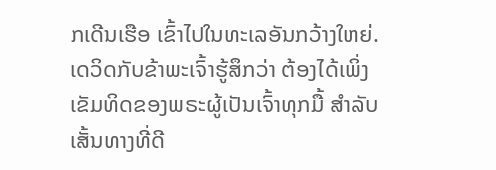ກເດີນເຮືອ ເຂົ້າໄປໃນທະເລອັນກວ້າງໃຫຍ່. ເດວິດກັບຂ້າພະເຈົ້າຮູ້ສຶກວ່າ ຕ້ອງໄດ້ເພິ່ງເຂັມທິດຂອງພຣະຜູ້ເປັນເຈົ້າທຸກມື້ ສຳລັບເສັ້ນທາງທີ່ດີ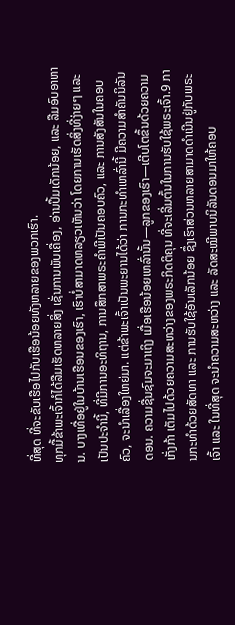ທີ່ສຸດ ທີ່ຈະຂັບເຮືອໄປກັບເຮືອນ້ອຍທັງຫລາຍຂອງພວກເຮົາ.
ທຸກມື້ຂ້າພະເຈົ້າກໍໄດ້ລືມເຮັດຫລາຍສິ່ງ ເຊັ່ນການພັບເຄື່ອງ, ອ່ານປຶ້ມເດັກນ້ອຍ, ແລະ ລືມອົບອາຫານ. ບາງເທື່ອຢູ່ໃນບ້ານເຮືອນຂອງເຮົາ, ເຮົາບໍ່ສາມາດຫລຽວເຫັນວ່າ ໂດຍການເຮັດສິ່ງທີ່ງ່າຍໆ ແລະ ເປັນປະຈຳນີ້, ທີ່ມີການອະທິຖານ, ການສຶກສາພຣະຄຳພີເປັນຄອບຄົວ, ແລະ ການສັງສັນໃນຄອບຄົວ, ຈະນຳເລື່ອງໃຫຍ່ມາ. ແຕ່ຂ້າພະເຈົ້າເປັນພະຍານໄດ້ວ່າ ການກະທຳເຫລົ່ານີ້ ມີຄວາມສຳຄັນນິລັນດອນ. ຄວາມຊື່ນຊົມຈະມາເຖິງ ເມື່ອເຮືອນ້ອຍເຫລົ່ານັ້ນ—ລູກຂອງເຮົາ—ເຕີບໂຕຂຶ້ນດ້ວຍຄວາມເກັ່ງກ້າ ເຕັມໄປດ້ວຍຄວາມສະຫວ່າງຂອງພຣະກິດຕິຄຸນ ທີ່ຈະເລີ່ມຕົ້ນໃນການຮັບໃຊ້ພຣະເຈົ້າ.9 ການກະທຳດ້ວຍສັດທາ ແລະ ການຮັບໃຊ້ອັນເລັກນ້ອຍ ຊຶ່ງເຮົາສ່ວນຫລາຍສາມາດດຳເນີນຢູ່ກັບພຣະເຈົ້າ ແລະ ໃນທີ່ສຸດ ຈະນຳຄວາມສະຫວ່າງ ແລະ ລັດສະໝີພາບນິລັນດອນມາໃຫ້ຄອບ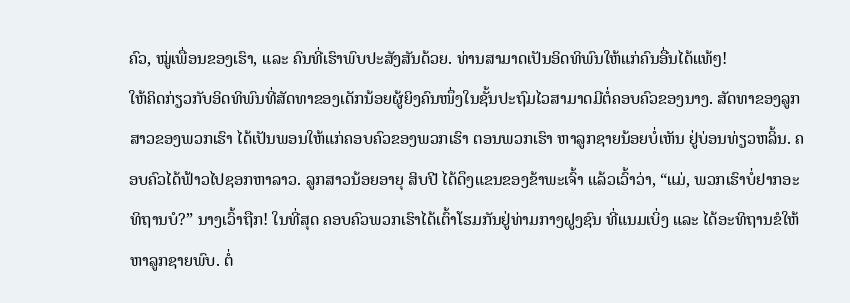ຄົວ, ໝູ່ເພື່ອນຂອງເຮົາ, ແລະ ຄົນທີ່ເຮົາພົບປະສັງສັນດ້ວຍ. ທ່ານສາມາດເປັນອິດທິພົນໃຫ້ແກ່ຄົນອື່ນໄດ້ແທ້ໆ!
ໃຫ້ຄິດກ່ຽວກັບອິດທິພົນທີ່ສັດທາຂອງເດັກນ້ອຍຜູ້ຍິງຄົນໜຶ່ງໃນຊັ້ນປະຖົມໄວສາມາດມີຕໍ່ຄອບຄົວຂອງນາງ. ສັດທາຂອງລູກສາວຂອງພວກເຮົາ ໄດ້ເປັນພອນໃຫ້ແກ່ຄອບຄົວຂອງພວກເຮົາ ຕອນພວກເຮົາ ຫາລູກຊາຍນ້ອຍບໍ່ເຫັນ ຢູ່ບ່ອນທ່ຽວຫລິ້ນ. ຄອບຄົວໄດ້ຟ້າວໄປຊອກຫາລາວ. ລູກສາວນ້ອຍອາຍຸ ສິບປີ ໄດ້ດຶງແຂນຂອງຂ້າພະເຈົ້າ ແລ້ວເວົ້າວ່າ, “ແມ່, ພວກເຮົາບໍ່ຢາກອະທິຖານບໍ?” ນາງເວົ້າຖືກ! ໃນທີ່ສຸດ ຄອບຄົວພວກເຮົາໄດ້ເຕົ້າໂຮມກັນຢູ່ທ່າມກາງຝູງຊົນ ທີ່ແນມເບິ່ງ ແລະ ໄດ້ອະທິຖານຂໍໃຫ້ຫາລູກຊາຍພົບ. ຕໍ່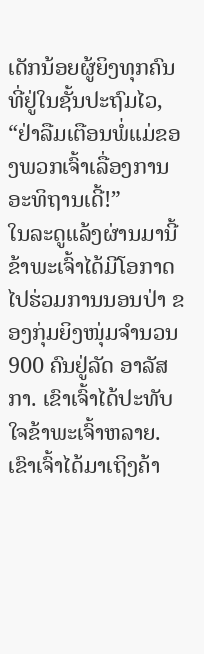ເດັກນ້ອຍຜູ້ຍິງທຸກຄົນທີ່ຢູ່ໃນຊັ້ນປະຖົມໄວ, “ຢ່າລືມເຕືອນພໍ່ແມ່ຂອງພວກເຈົ້າເລື່ອງການອະທິຖານເດີ້!”
ໃນລະດູແລ້ງຜ່ານມານີ້ ຂ້າພະເຈົ້າໄດ້ມີໂອກາດໄປຮ່ວມການນອນປ່າ ຂອງກຸ່ມຍິງໜຸ່ມຈຳນວນ 900 ຄົນຢູ່ລັດ ອາລັສກາ. ເຂົາເຈົ້າໄດ້ປະທັບໃຈຂ້າພະເຈົ້າຫລາຍ. ເຂົາເຈົ້າໄດ້ມາເຖິງຄ້າ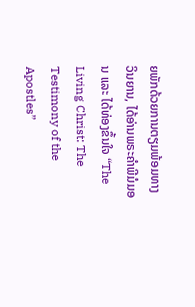ຍພັກດ້ວຍການຕຽມພ້ອມທາງວິນຍານ, ໄດ້ອ່ານພຣະຄຳພີມໍມອນ ແລະ ໄດ້ທ່ອງຂຶ້ນໃຈ “The Living Christ: The Testimony of the Apostles”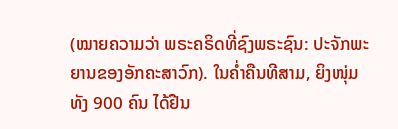(ໝາຍຄວາມວ່າ ພຣະຄຣິດທີ່ຊົງພຣະຊົນ: ປະຈັກພະຍານຂອງອັກຄະສາວົກ). ໃນຄ່ຳຄືນທີສາມ, ຍິງໜຸ່ມທັງ 900 ຄົນ ໄດ້ຢືນ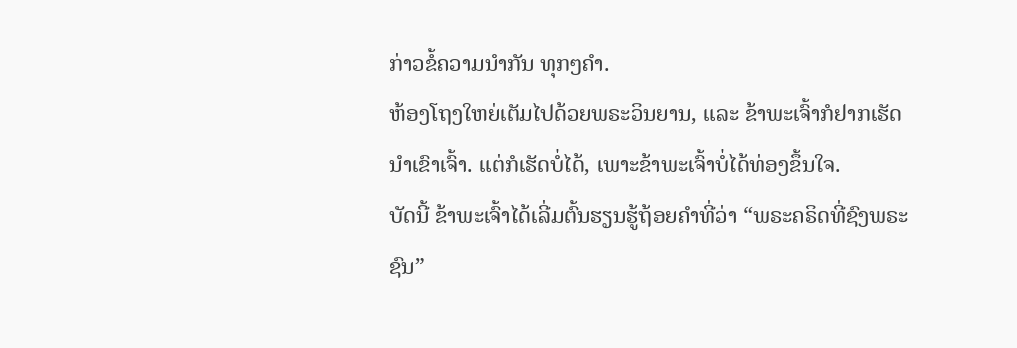ກ່າວຂໍ້ຄວາມນຳກັນ ທຸກໆຄຳ.
ຫ້ອງໂຖງໃຫຍ່ເຕັມໄປດ້ວຍພຣະວິນຍານ, ແລະ ຂ້າພະເຈົ້າກໍຢາກເຮັດນຳເຂົາເຈົ້າ. ແຕ່ກໍເຮັດບໍ່ໄດ້, ເພາະຂ້າພະເຈົ້າບໍ່ໄດ້ທ່ອງຂຶ້ນໃຈ.
ບັດນີ້ ຂ້າພະເຈົ້າໄດ້ເລີ່ມຕົ້ນຮຽນຮູ້ຖ້ອຍຄຳທີ່ວ່າ “ພຣະຄຣິດທີ່ຊົງພຣະຊົນ”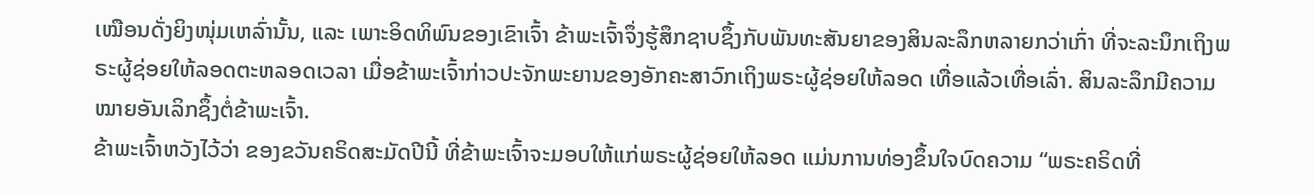ເໝືອນດັ່ງຍິງໜຸ່ມເຫລົ່ານັ້ນ, ແລະ ເພາະອິດທິພົນຂອງເຂົາເຈົ້າ ຂ້າພະເຈົ້າຈຶ່ງຮູ້ສຶກຊາບຊຶ້ງກັບພັນທະສັນຍາຂອງສິນລະລຶກຫລາຍກວ່າເກົ່າ ທີ່ຈະລະນຶກເຖິງພຣະຜູ້ຊ່ອຍໃຫ້ລອດຕະຫລອດເວລາ ເມື່ອຂ້າພະເຈົ້າກ່າວປະຈັກພະຍານຂອງອັກຄະສາວົກເຖິງພຣະຜູ້ຊ່ອຍໃຫ້ລອດ ເທື່ອແລ້ວເທື່ອເລົ່າ. ສິນລະລຶກມີຄວາມໝາຍອັນເລິກຊຶ້ງຕໍ່ຂ້າພະເຈົ້າ.
ຂ້າພະເຈົ້າຫວັງໄວ້ວ່າ ຂອງຂວັນຄຣິດສະມັດປີນີ້ ທີ່ຂ້າພະເຈົ້າຈະມອບໃຫ້ແກ່ພຣະຜູ້ຊ່ອຍໃຫ້ລອດ ແມ່ນການທ່ອງຂຶ້ນໃຈບົດຄວາມ “ພຣະຄຣິດທີ່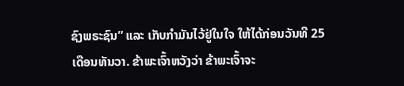ຊົງພຣະຊົນ” ແລະ ເກັບກຳມັນໄວ້ຢູ່ໃນໃຈ ໃຫ້ໄດ້ກ່ອນວັນທີ 25 ເດືອນທັນວາ. ຂ້າພະເຈົ້າຫວັງວ່າ ຂ້າພະເຈົ້າຈະ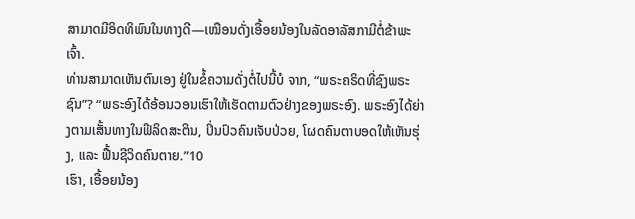ສາມາດມີອິດທິພົນໃນທາງດີ—ເໝືອນດັ່ງເອື້ອຍນ້ອງໃນລັດອາລັສກາມີຕໍ່ຂ້າພະເຈົ້າ.
ທ່ານສາມາດເຫັນຕົນເອງ ຢູ່ໃນຂໍ້ຄວາມດັ່ງຕໍ່ໄປນີ້ບໍ ຈາກ, “ພຣະຄຣິດທີ່ຊົງພຣະຊົນ”? “ພຣະອົງໄດ້ອ້ອນວອນເຮົາໃຫ້ເຮັດຕາມຕົວຢ່າງຂອງພຣະອົງ. ພຣະອົງໄດ້ຍ່າງຕາມເສັ້ນທາງໃນຟີລິດສະຕິນ, ປິ່ນປົວຄົນເຈັບປ່ວຍ, ໂຜດຄົນຕາບອດໃຫ້ເຫັນຮຸ່ງ, ແລະ ຟື້ນຊີວິດຄົນຕາຍ.”10
ເຮົາ, ເອື້ອຍນ້ອງ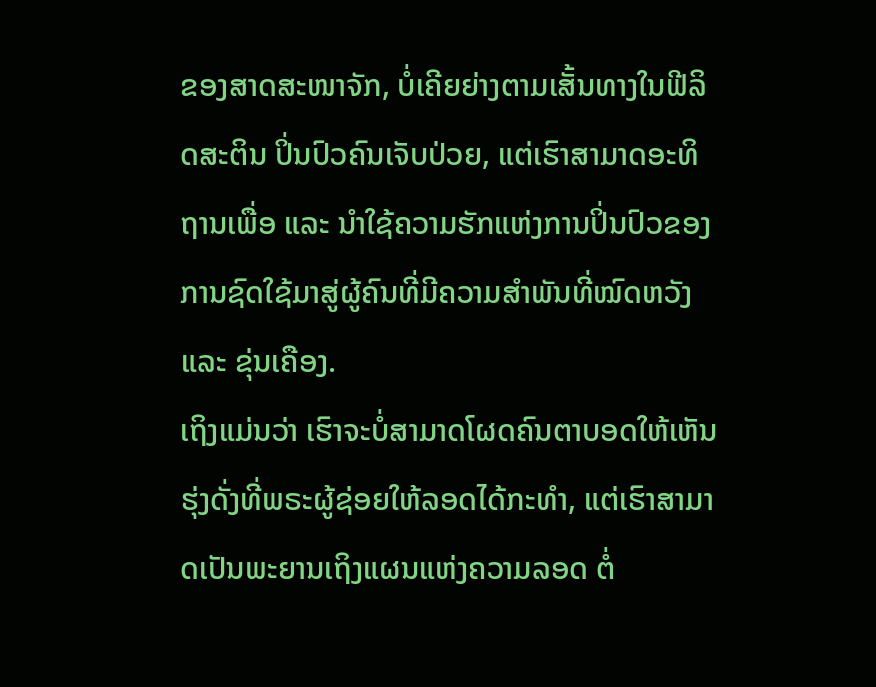ຂອງສາດສະໜາຈັກ, ບໍ່ເຄີຍຍ່າງຕາມເສັ້ນທາງໃນຟີລິດສະຕິນ ປິ່ນປົວຄົນເຈັບປ່ວຍ, ແຕ່ເຮົາສາມາດອະທິຖານເພື່ອ ແລະ ນຳໃຊ້ຄວາມຮັກແຫ່ງການປິ່ນປົວຂອງການຊົດໃຊ້ມາສູ່ຜູ້ຄົນທີ່ມີຄວາມສຳພັນທີ່ໝົດຫວັງ ແລະ ຂຸ່ນເຄືອງ.
ເຖິງແມ່ນວ່າ ເຮົາຈະບໍ່ສາມາດໂຜດຄົນຕາບອດໃຫ້ເຫັນຮຸ່ງດັ່ງທີ່ພຣະຜູ້ຊ່ອຍໃຫ້ລອດໄດ້ກະທຳ, ແຕ່ເຮົາສາມາດເປັນພະຍານເຖິງແຜນແຫ່ງຄວາມລອດ ຕໍ່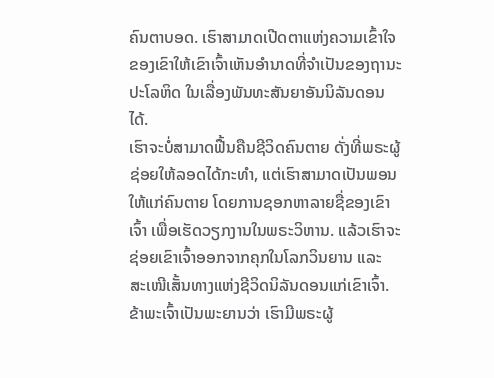ຄົນຕາບອດ. ເຮົາສາມາດເປີດຕາແຫ່ງຄວາມເຂົ້າໃຈຂອງເຂົາໃຫ້ເຂົາເຈົ້າເຫັນອຳນາດທີ່ຈຳເປັນຂອງຖານະປະໂລຫິດ ໃນເລື່ອງພັນທະສັນຍາອັນນິລັນດອນໄດ້.
ເຮົາຈະບໍ່ສາມາດຟື້ນຄືນຊີວິດຄົນຕາຍ ດັ່ງທີ່ພຣະຜູ້ຊ່ອຍໃຫ້ລອດໄດ້ກະທຳ, ແຕ່ເຮົາສາມາດເປັນພອນໃຫ້ແກ່ຄົນຕາຍ ໂດຍການຊອກຫາລາຍຊື່ຂອງເຂົາເຈົ້າ ເພື່ອເຮັດວຽກງານໃນພຣະວິຫານ. ແລ້ວເຮົາຈະຊ່ອຍເຂົາເຈົ້າອອກຈາກຄຸກໃນໂລກວິນຍານ ແລະ ສະເໜີເສັ້ນທາງແຫ່ງຊີວິດນິລັນດອນແກ່ເຂົາເຈົ້າ.
ຂ້າພະເຈົ້າເປັນພະຍານວ່າ ເຮົາມີພຣະຜູ້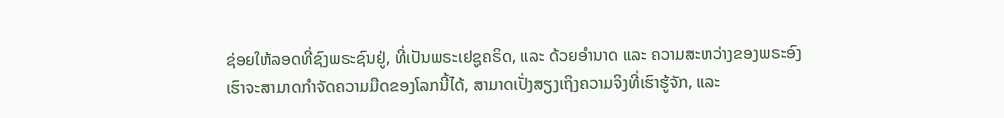ຊ່ອຍໃຫ້ລອດທີ່ຊົງພຣະຊົນຢູ່, ທີ່ເປັນພຣະເຢຊູຄຣິດ, ແລະ ດ້ວຍອຳນາດ ແລະ ຄວາມສະຫວ່າງຂອງພຣະອົງ ເຮົາຈະສາມາດກຳຈັດຄວາມມືດຂອງໂລກນີ້ໄດ້, ສາມາດເປັ່ງສຽງເຖິງຄວາມຈິງທີ່ເຮົາຮູ້ຈັກ, ແລະ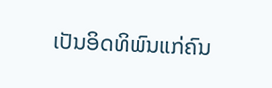ເປັນອິດທິພົນແກ່ຄົນ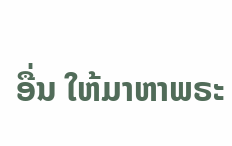ອື່ນ ໃຫ້ມາຫາພຣະ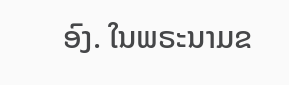ອົງ. ໃນພຣະນາມຂ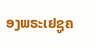ອງພຣະເຢຊູຄ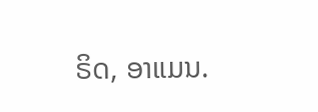ຣິດ, ອາແມນ.